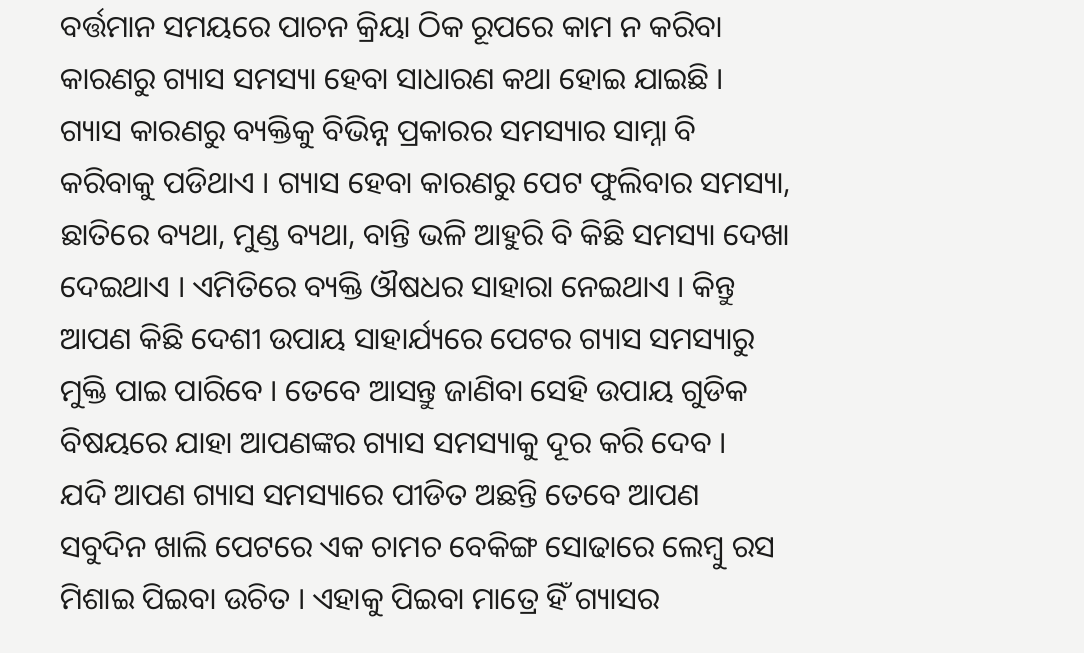ବର୍ତ୍ତମାନ ସମୟରେ ପାଚନ କ୍ରିୟା ଠିକ ରୂପରେ କାମ ନ କରିବା କାରଣରୁ ଗ୍ୟାସ ସମସ୍ୟା ହେବା ସାଧାରଣ କଥା ହୋଇ ଯାଇଛି । ଗ୍ୟାସ କାରଣରୁ ବ୍ୟକ୍ତିକୁ ବିଭିନ୍ନ ପ୍ରକାରର ସମସ୍ୟାର ସାମ୍ନା ବି କରିବାକୁ ପଡିଥାଏ । ଗ୍ୟାସ ହେବା କାରଣରୁ ପେଟ ଫୁଲିବାର ସମସ୍ୟା, ଛାତିରେ ବ୍ୟଥା, ମୁଣ୍ଡ ବ୍ୟଥା, ବାନ୍ତି ଭଳି ଆହୁରି ବି କିଛି ସମସ୍ୟା ଦେଖା ଦେଇଥାଏ । ଏମିତିରେ ବ୍ୟକ୍ତି ଔଷଧର ସାହାରା ନେଇଥାଏ । କିନ୍ତୁ ଆପଣ କିଛି ଦେଶୀ ଉପାୟ ସାହାର୍ଯ୍ୟରେ ପେଟର ଗ୍ୟାସ ସମସ୍ୟାରୁ ମୁକ୍ତି ପାଇ ପାରିବେ । ତେବେ ଆସନ୍ତୁ ଜାଣିବା ସେହି ଉପାୟ ଗୁଡିକ ବିଷୟରେ ଯାହା ଆପଣଙ୍କର ଗ୍ୟାସ ସମସ୍ୟାକୁ ଦୂର କରି ଦେବ ।
ଯଦି ଆପଣ ଗ୍ୟାସ ସମସ୍ୟାରେ ପୀଡିତ ଅଛନ୍ତି ତେବେ ଆପଣ ସବୁଦିନ ଖାଲି ପେଟରେ ଏକ ଚାମଚ ବେକିଙ୍ଗ ସୋଢାରେ ଲେମ୍ବୁ ରସ ମିଶାଇ ପିଇବା ଉଚିତ । ଏହାକୁ ପିଇବା ମାତ୍ରେ ହିଁ ଗ୍ୟାସର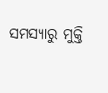ସମସ୍ୟାରୁ ମୁକ୍ତି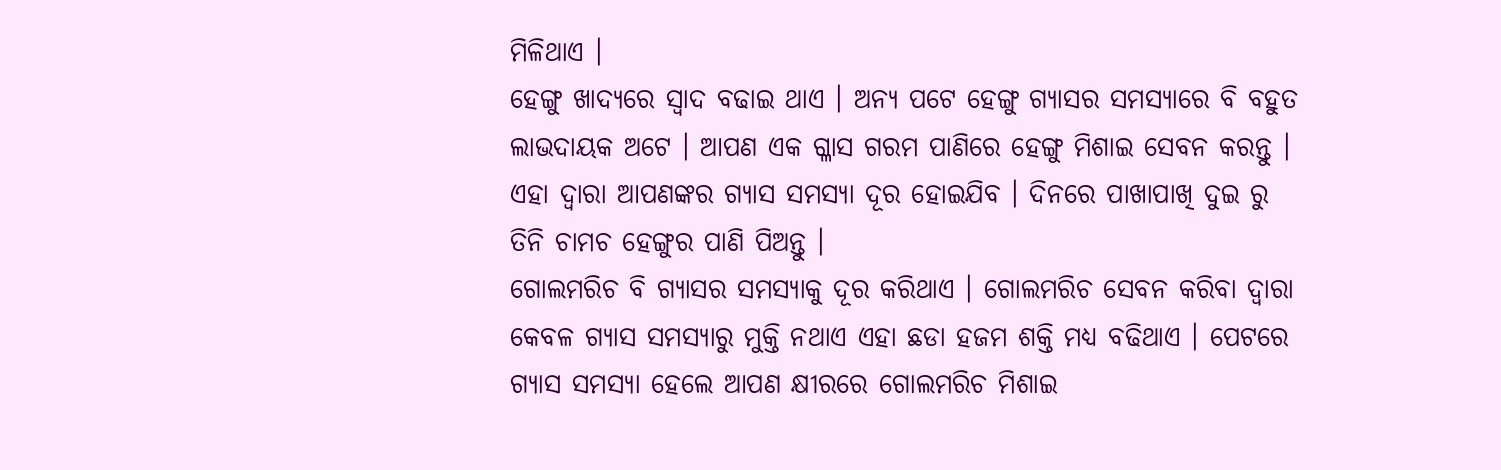ମିଳିଥାଏ ।
ହେଙ୍ଗୁ ଖାଦ୍ୟରେ ସ୍ଵାଦ ବଢାଇ ଥାଏ । ଅନ୍ୟ ପଟେ ହେଙ୍ଗୁ ଗ୍ୟାସର ସମସ୍ୟାରେ ବି ବହୁତ ଲାଭଦାୟକ ଅଟେ । ଆପଣ ଏକ ଗ୍ଳାସ ଗରମ ପାଣିରେ ହେଙ୍ଗୁ ମିଶାଇ ସେବନ କରନ୍ତୁ । ଏହା ଦ୍ଵାରା ଆପଣଙ୍କର ଗ୍ୟାସ ସମସ୍ୟା ଦୂର ହୋଇଯିବ । ଦିନରେ ପାଖାପାଖି ଦୁଇ ରୁ ତିନି ଚାମଚ ହେଙ୍ଗୁର ପାଣି ପିଅନ୍ତୁ ।
ଗୋଲମରିଚ ବି ଗ୍ୟାସର ସମସ୍ୟାକୁ ଦୂର କରିଥାଏ । ଗୋଲମରିଚ ସେବନ କରିବା ଦ୍ଵାରା କେବଳ ଗ୍ୟାସ ସମସ୍ୟାରୁ ମୁକ୍ତି ନଥାଏ ଏହା ଛଡା ହଜମ ଶକ୍ତି ମଧ୍ୟ ବଢିଥାଏ । ପେଟରେ ଗ୍ୟାସ ସମସ୍ୟା ହେଲେ ଆପଣ କ୍ଷୀରରେ ଗୋଲମରିଚ ମିଶାଇ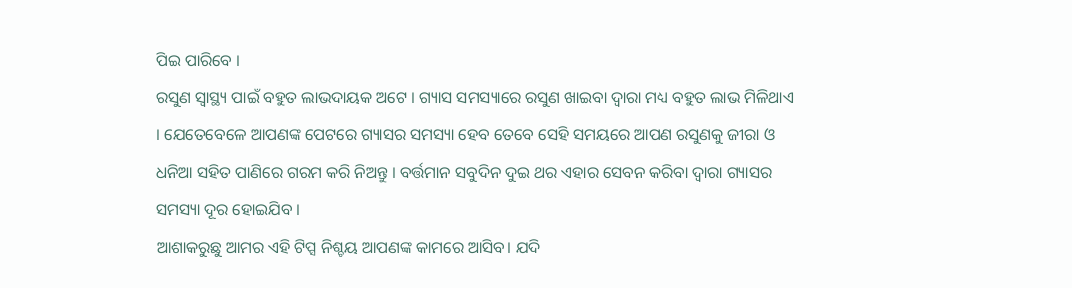ପିଇ ପାରିବେ ।
ରସୁଣ ସ୍ୱାସ୍ଥ୍ୟ ପାଇଁ ବହୁତ ଲାଭଦାୟକ ଅଟେ । ଗ୍ୟାସ ସମସ୍ୟାରେ ରସୁଣ ଖାଇବା ଦ୍ଵାରା ମଧ୍ୟ ବହୁତ ଲାଭ ମିଳିଥାଏ । ଯେତେବେଳେ ଆପଣଙ୍କ ପେଟରେ ଗ୍ୟାସର ସମସ୍ୟା ହେବ ତେବେ ସେହି ସମୟରେ ଆପଣ ରସୁଣକୁ ଜୀରା ଓ ଧନିଆ ସହିତ ପାଣିରେ ଗରମ କରି ନିଅନ୍ତୁ । ବର୍ତ୍ତମାନ ସବୁଦିନ ଦୁଇ ଥର ଏହାର ସେବନ କରିବା ଦ୍ଵାରା ଗ୍ୟାସର ସମସ୍ୟା ଦୂର ହୋଇଯିବ ।
ଆଶାକରୁଛୁ ଆମର ଏହି ଟିପ୍ସ ନିଶ୍ଚୟ ଆପଣଙ୍କ କାମରେ ଆସିବ। ଯଦି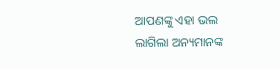ଆପଣଙ୍କୁ ଏହା ଭଲ ଲାଗିଲା ଅନ୍ୟମାନଙ୍କ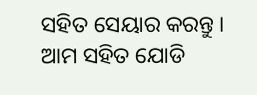ସହିତ ସେୟାର କରନ୍ତୁ । ଆମ ସହିତ ଯୋଡି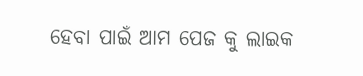ହେବା ପାଇଁ ଆମ ପେଜ କୁ ଲାଇକ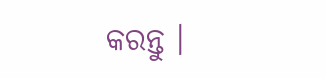କରନ୍ତୁ ।